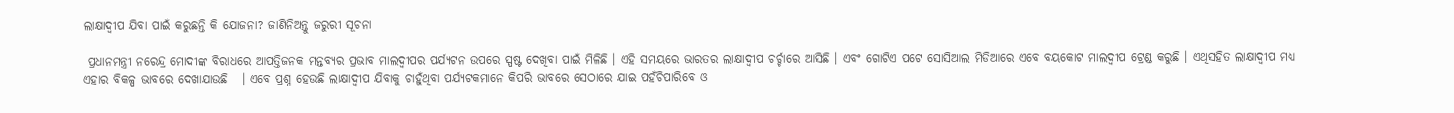ଲାକ୍ଷାଦ୍ୱୀପ ଯିବା ପାଇଁ କରୁଛନ୍ତି କି ଯୋଜନା? ଜାଣିନିଅନ୍ତୁ ଜରୁରୀ ସୂଚନା

 ପ୍ରଧାନମନ୍ତ୍ରୀ ନରେନ୍ଦ୍ର ମୋଦୀଙ୍କ ବିରାଧରେ ଆପତ୍ତିଜନକ ମନ୍ତବ୍ୟର ପ୍ରଭାବ ମାଲଦ୍ୱୀପର ପର୍ଯ୍ୟଟନ ଉପରେ ସ୍ପଷ୍ଟ ଦେଖିବା ପାଇଁ ମିଳିଛି । ଏହି ସମୟରେ ଭାରତର ଲାକ୍ଷାଦ୍ୱୀପ ଚର୍ଚ୍ଚାରେ ଆସିଛି । ଏବଂ ଗୋଟିଏ ପଟେ ସୋସିଆଲ ମିଡିଆରେ ଏବେ ବୟକୋଟ ମାଲଦ୍ୱୀପ ଟ୍ରେଣ୍ଡ କରୁଛି । ଏଥିସହିତ ଲାକ୍ଷାଦ୍ୱୀପ ମଧ୍ୟ ଏହାର ବିକଳ୍ପ ଭାବରେ ଦେଖାଯାଉଛି   । ଏବେ ପ୍ରଶ୍ନ ହେଉଛି ଲାକ୍ଷାଦ୍ୱୀପ ଯିବାକୁ ଚାହୁଁଥିବା ପର୍ଯ୍ୟଟକମାନେ କିପରି ଭାବରେ ସେଠାରେ ଯାଇ ପହଁଚିପାରିବେ ଓ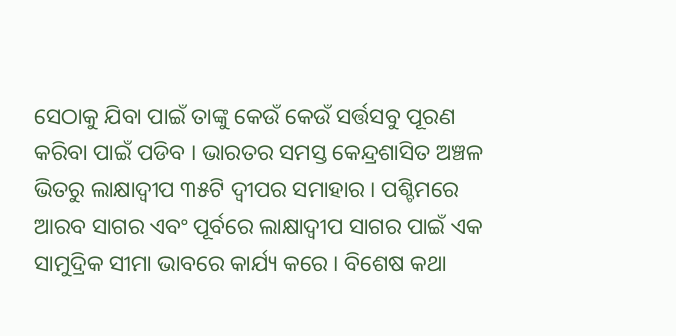ସେଠାକୁ ଯିବା ପାଇଁ ତାଙ୍କୁ କେଉଁ କେଉଁ ସର୍ତ୍ତସବୁ ପୂରଣ କରିବା ପାଇଁ ପଡିବ । ଭାରତର ସମସ୍ତ କେନ୍ଦ୍ରଶାସିତ ଅଞ୍ଚଳ ଭିତରୁ ଲାକ୍ଷାଦ୍ୱୀପ ୩୫ଟି ଦ୍ୱୀପର ସମାହାର । ପଶ୍ଚିମରେ ଆରବ ସାଗର ଏବଂ ପୂର୍ବରେ ଲାକ୍ଷାଦ୍ୱୀପ ସାଗର ପାଇଁ ଏକ ସାମୁଦ୍ରିକ ସୀମା ଭାବରେ କାର୍ଯ୍ୟ କରେ । ବିଶେଷ କଥା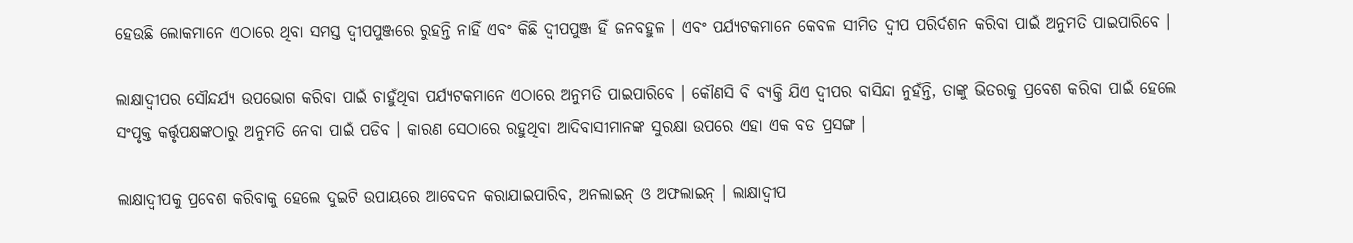ହେଉଛି ଲୋକମାନେ ଏଠାରେ ଥିବା ସମସ୍ତ ଦ୍ୱୀପପୁଞ୍ଜରେ ରୁହନ୍ତି ନାହିଁ ଏବଂ କିଛି ଦ୍ୱୀପପୁଞ୍ଜ ହିଁ ଜନବହୁଳ । ଏବଂ ପର୍ଯ୍ୟଟକମାନେ କେବଳ ସୀମିତ ଦ୍ୱୀପ ପରିର୍ଦଶନ କରିବା ପାଇଁ ଅନୁମତି ପାଇପାରିବେ ।

ଲାକ୍ଷାଦ୍ୱୀପର ସୌନ୍ଦର୍ଯ୍ୟ ଉପଭୋଗ କରିବା ପାଇଁ ଚାହୁଁଥିବା ପର୍ଯ୍ୟଟକମାନେ ଏଠାରେ ଅନୁମତି ପାଇପାରିବେ । କୌଣସି ବି ବ୍ୟକ୍ତି ଯିଏ ଦ୍ୱୀପର ବାସିନ୍ଦା ନୁହଁନ୍ତି, ତାଙ୍କୁ ଭିତରକୁ ପ୍ରବେଶ କରିବା ପାଇଁ ହେଲେ ସଂପୃକ୍ତ କର୍ତ୍ତୃପକ୍ଷଙ୍କଠାରୁ ଅନୁମତି ନେବା ପାଇଁ ପଡିବ । କାରଣ ସେଠାରେ ରହୁଥିବା ଆଦିବାସୀମାନଙ୍କ ସୁରକ୍ଷା ଉପରେ ଏହା ଏକ ବଡ ପ୍ରସଙ୍ଗ ।

ଲାକ୍ଷାଦ୍ୱୀପକୁ ପ୍ରବେଶ କରିବାକୁ ହେଲେ ଦୁଇଟି ଉପାୟରେ ଆବେଦନ କରାଯାଇପାରିବ, ଅନଲାଇନ୍ ଓ ଅଫଲାଇନ୍ । ଲାକ୍ଷାଦ୍ୱୀପ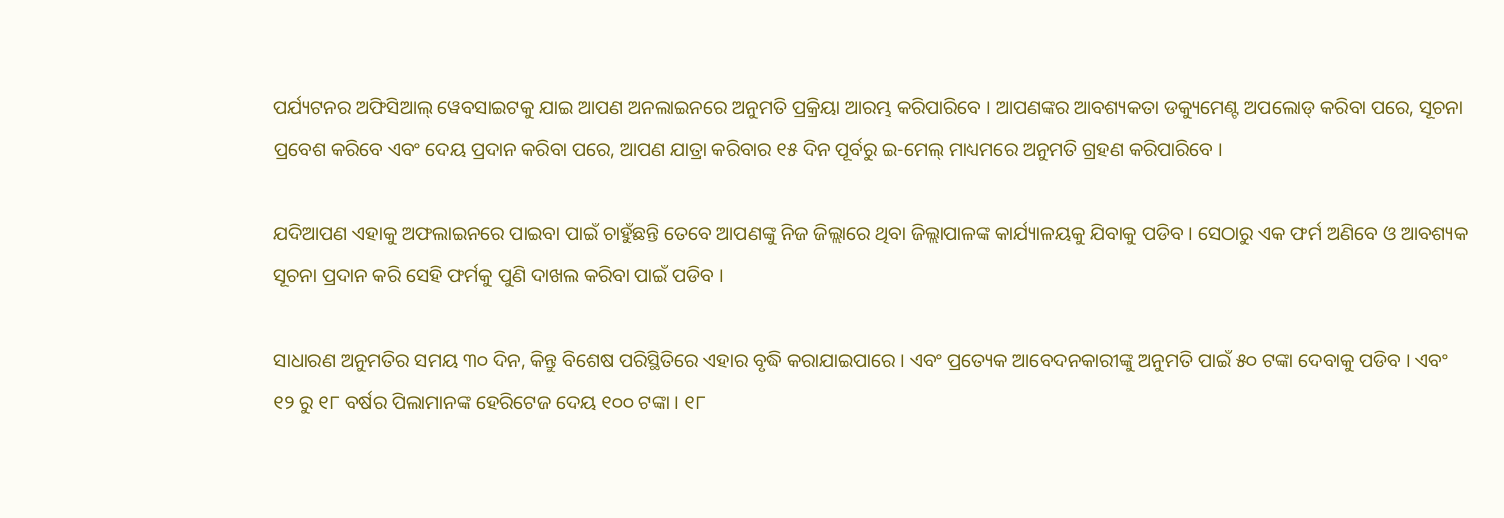ପର୍ଯ୍ୟଟନର ଅଫିସିଆଲ୍ ୱେବସାଇଟକୁ ଯାଇ ଆପଣ ଅନଲାଇନରେ ଅନୁମତି ପ୍ରକ୍ରିୟା ଆରମ୍ଭ କରିପାରିବେ । ଆପଣଙ୍କର ଆବଶ୍ୟକତା ଡକ୍ୟୁମେଣ୍ଟ ଅପଲୋଡ୍ କରିବା ପରେ, ସୂଚନା ପ୍ରବେଶ କରିବେ ଏବଂ ଦେୟ ପ୍ରଦାନ କରିବା ପରେ, ଆପଣ ଯାତ୍ରା କରିବାର ୧୫ ଦିନ ପୂର୍ବରୁ ଇ-ମେଲ୍ ମାଧ୍ୟମରେ ଅନୁମତି ଗ୍ରହଣ କରିପାରିବେ ।

ଯଦିଆପଣ ଏହାକୁ ଅଫଲାଇନରେ ପାଇବା ପାଇଁ ଚାହୁଁଛନ୍ତି ତେବେ ଆପଣଙ୍କୁ ନିଜ ଜିଲ୍ଲାରେ ଥିବା ଜିଲ୍ଲାପାଳଙ୍କ କାର୍ଯ୍ୟାଳୟକୁ ଯିବାକୁ ପଡିବ । ସେଠାରୁ ଏକ ଫର୍ମ ଅଣିବେ ଓ ଆବଶ୍ୟକ ସୂଚନା ପ୍ରଦାନ କରି ସେହି ଫର୍ମକୁ ପୁଣି ଦାଖଲ କରିବା ପାଇଁ ପଡିବ ।

ସାଧାରଣ ଅନୁମତିର ସମୟ ୩୦ ଦିନ, କିନ୍ତୁ ବିଶେଷ ପରିସ୍ଥିତିରେ ଏହାର ବୃଦ୍ଧି କରାଯାଇପାରେ । ଏବଂ ପ୍ରତ୍ୟେକ ଆବେଦନକାରୀଙ୍କୁ ଅନୁମତି ପାଇଁ ୫୦ ଟଙ୍କା ଦେବାକୁ ପଡିବ । ଏବଂ ୧୨ ରୁ ୧୮ ବର୍ଷର ପିଲାମାନଙ୍କ ହେରିଟେଜ ଦେୟ ୧୦୦ ଟଙ୍କା । ୧୮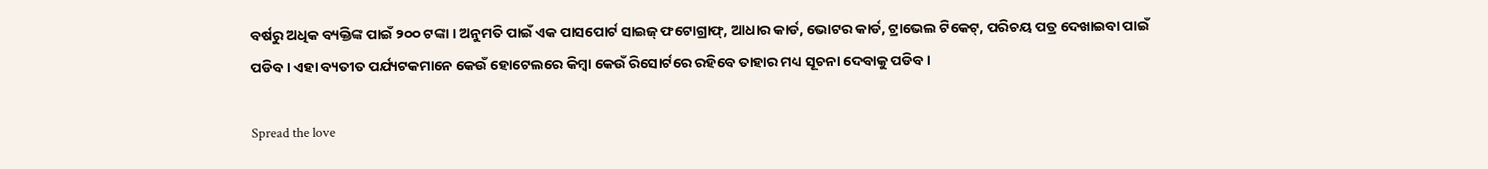ବର୍ଷରୁ ଅଧିକ ବ୍ୟକ୍ତିଙ୍କ ପାଇଁ ୨୦୦ ଟଙ୍କା । ଅନୁମତି ପାଇଁ ଏକ ପାସପୋର୍ଟ ସାଇଜ୍ ଫଟୋଗ୍ରାଫ୍, ଆଧାର କାର୍ଡ, ଭୋଟର କାର୍ଡ, ଟ୍ରାଭେଲ ଟିକେଟ୍, ପରିଚୟ ପତ୍ର ଦେଖାଇବା ପାଇଁ ପଡିବ । ଏହା ବ୍ୟତୀତ ପର୍ଯ୍ୟଟକମାନେ କେଉଁ ହୋଟେଲରେ କିମ୍ବା କେଉଁ ରିସୋର୍ଟରେ ରହିବେ ତାହାର ମଧ୍ୟ ସୂଚନା ଦେବାକୁ ପଡିବ ।

Spread the love